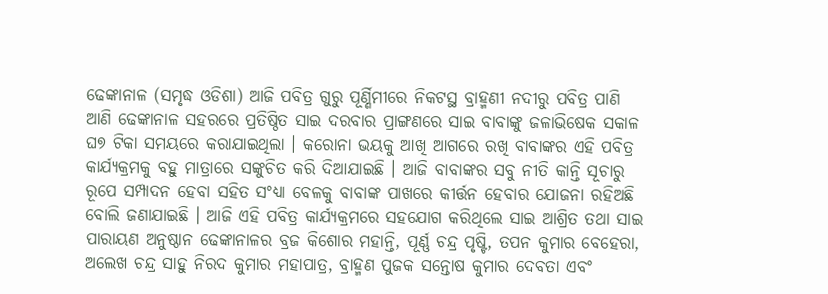ଢେଙ୍କାନାଳ (ସମୃଦ୍ଧ ଓଡିଶା) ଆଜି ପବିତ୍ର ଗୁରୁ ପୂର୍ଣ୍ଣିମୀରେ ନିକଟସ୍ଥ ବ୍ରାହ୍ମଣୀ ନଦୀରୁ ପବିତ୍ର ପାଣି ଆଣି ଢେଙ୍କାନାଳ ସହରରେ ପ୍ରତିଷ୍ଠିତ ସାଇ ଦରବାର ପ୍ରାଙ୍ଗଣରେ ସାଇ ବାବାଙ୍କୁ ଜଳାଭିଷେକ ସକାଳ ଘ୭ ଟିକା ସମୟରେ କରାଯାଇଥିଲା । କରୋନା ଭୟକୁ ଆଖି ଆଗରେ ରଖି ବାବାଙ୍କର ଏହି ପବିତ୍ର କାର୍ଯ୍ୟକ୍ରମକୁ ବହୁ ମାତ୍ରାରେ ସଙ୍କୁଚିତ କରି ଦିଆଯାଇଛି । ଆଜି ବାବାଙ୍କର ସବୁ ନୀତି କାନ୍ତି ସୂଚାରୁ ରୂପେ ସମ୍ପାଦନ ହେବା ସହିତ ସଂଧ୍ୟା ବେଳକୁ ବାବାଙ୍କ ପାଖରେ କୀର୍ତ୍ତନ ହେବାର ଯୋଜନା ରହିଅଛି ବୋଲି ଜଣାଯାଇଛି । ଆଜି ଏହି ପବିତ୍ର କାର୍ଯ୍ୟକ୍ରମରେ ସହଯୋଗ କରିଥିଲେ ସାଇ ଆଶ୍ରିତ ତଥା ସାଇ ପାରାୟଣ ଅନୁଷ୍ଠାନ ଢେଙ୍କାନାଳର ବ୍ରଜ କିଶୋର ମହାନ୍ତି, ପୂର୍ଣ୍ଣ ଚନ୍ଦ୍ର ପୃଷ୍ଟି, ତପନ କୁମାର ବେହେରା, ଅଲେଖ ଚନ୍ଦ୍ର ସାହୁ ନିରଦ କୁମାର ମହାପାତ୍ର, ବ୍ରାହ୍ମଣ ପୁଜକ ସନ୍ତୋଷ କୁମାର ଦେବତା ଏବଂ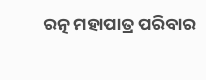ରତ୍ନ ମହାପାତ୍ର ପରିବାର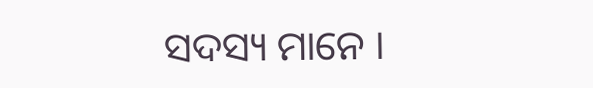ସଦସ୍ୟ ମାନେ ।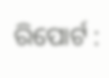ରିପୋର୍ଟ :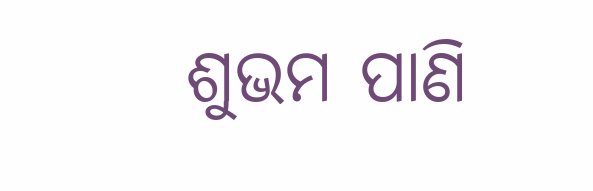ଶୁଭମ ପାଣି